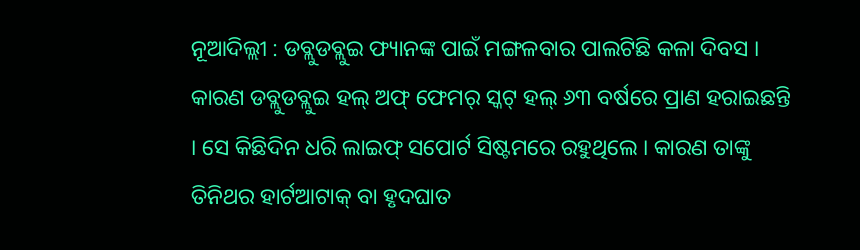ନୂଆଦିଲ୍ଲୀ : ଡବ୍ଲୁଡବ୍ଲୁଇ ଫ୍ୟାନଙ୍କ ପାଇଁ ମଙ୍ଗଳବାର ପାଲଟିଛି କଳା ଦିବସ । କାରଣ ଡବ୍ଲୁଡବ୍ଲୁଇ ହଲ୍ ଅଫ୍ ଫେମର୍ ସ୍କଟ୍ ହଲ୍ ୬୩ ବର୍ଷରେ ପ୍ରାଣ ହରାଇଛନ୍ତି । ସେ କିଛିଦିନ ଧରି ଲାଇଫ୍ ସପୋର୍ଟ ସିଷ୍ଟମରେ ରହୁଥିଲେ । କାରଣ ତାଙ୍କୁ ତିନିଥର ହାର୍ଟଆଟାକ୍ ବା ହୃଦଘାତ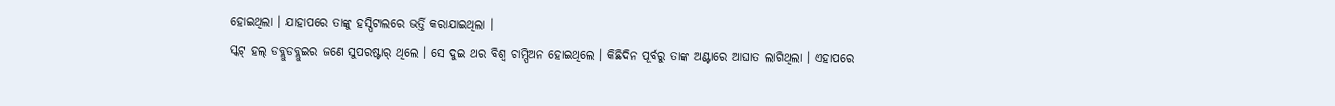ହୋଇଥିଲା । ଯାହାପରେ ତାଙ୍କୁ ହସ୍ପିଟାଲରେ ଭର୍ତ୍ତି କରାଯାଇଥିଲା ।
ସ୍କଟ୍ ହଲ୍ ଡବ୍ଲୁଡବ୍ଲୁଇର ଜଣେ ସୁପରଷ୍ଟାର୍ ଥିଲେ । ସେ ଦୁଇ ଥର ବିଶ୍ୱ ଚାମ୍ପିଅନ ହୋଇଥିଲେ । କିଛିଦିନ ପୂର୍ବରୁ ତାଙ୍କ ଅଣ୍ଟାରେ ଆଘାତ ଲାଗିଥିଲା । ଏହାପରେ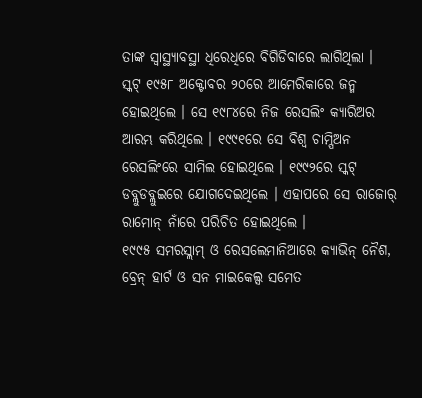ତାଙ୍କ ସ୍ୱାସ୍ଥ୍ୟାବସ୍ଥା ଧିରେଧିରେ ବିଗିଡିବାରେ ଲାଗିଥିଲା ।
ସ୍କଟ୍ ୧୯୫୮ ଅକ୍ଟୋବର ୨୦ରେ ଆମେରିକାରେ ଜନ୍ମ ହୋଇଥିଲେ । ସେ ୧୯୮୪ରେ ନିଜ ରେସଲିଂ କ୍ୟାରିଅର ଆରମ୍ଭ କରିଥିଲେ । ୧୯୯୧ରେ ସେ ବିଶ୍ୱ ଚାମ୍ପିଅନ ରେସଲିଂରେ ସାମିଲ ହୋଇଥିଲେ । ୧୯୯୨ରେ ସ୍କଟ୍ ଡବ୍ଲୁଡବ୍ଲୁଇରେ ଯୋଗଦେଇଥିଲେ । ଏହାପରେ ସେ ରାଜୋର୍ ରାମୋନ୍ ନାଁରେ ପରିଚିତ ହୋଇଥିଲେ ।
୧୯୯୫ ସମରସ୍ଲାମ୍ ଓ ରେସଲେମାନିଆରେ କ୍ୟାଭିନ୍ ନୈଶ, ବ୍ରେନ୍ ହାର୍ଟ ଓ ସନ ମାଇକେଲ୍ସ ସମେତ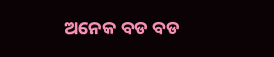ଅନେକ ବଡ ବଡ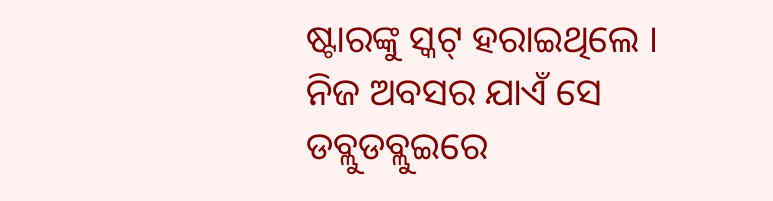ଷ୍ଟାରଙ୍କୁ ସ୍କଟ୍ ହରାଇଥିଲେ । ନିଜ ଅବସର ଯାଏଁ ସେ ଡବ୍ଲୁଡବ୍ଲୁଇରେ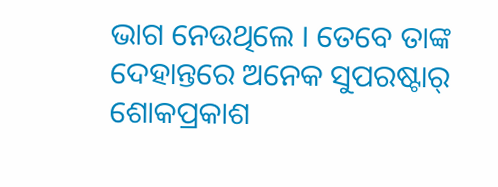ଭାଗ ନେଉଥିଲେ । ତେବେ ତାଙ୍କ ଦେହାନ୍ତରେ ଅନେକ ସୁପରଷ୍ଟାର୍ ଶୋକପ୍ରକାଶ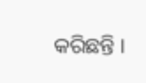କରିଛନ୍ତି ।